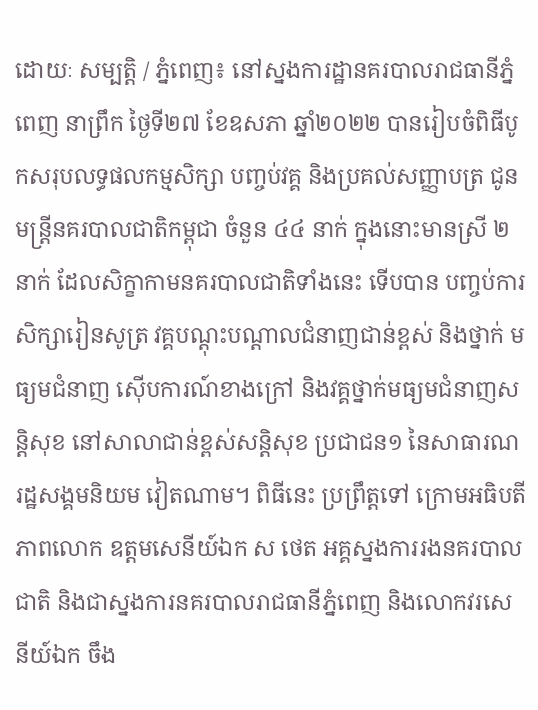ដោយៈ សម្បត្តិ / ភ្នំពេញ៖ នៅស្នងការដ្ឋានគរបាលរាជធានីភ្នំពេញ នាព្រឹក ថ្ងៃទី២៧ ខែឧសភា ឆ្នាំ២០២២ បានរៀបចំពិធីបូកសរុបលទ្ធផលកម្មសិក្សា បញ្ចប់វគ្គ និងប្រគល់សញ្ញាបត្រ ជូនមន្ត្រីនគរបាលជាតិកម្ពុជា ចំនួន ៤៤ នាក់ ក្នុងនោះមានស្រី ២ នាក់ ដែលសិក្ខាកាមនគរបាលជាតិទាំងនេះ ទើបបាន បញ្ចប់ការសិក្សារៀនសូត្រ វគ្គបណ្តុះបណ្តាលជំនាញជាន់ខ្ពស់ និងថ្នាក់ មធ្យមជំនាញ ស៊ើបការណ៍ខាងក្រៅ និងវគ្គថ្នាក់មធ្យមជំនាញសន្តិសុខ នៅសាលាជាន់ខ្ពស់សន្តិសុខ ប្រជាជន១ នៃសាធារណរដ្ឋសង្គមនិយម វៀតណាម។ ពិធីនេះ ប្រព្រឹត្តទៅ ក្រោមអធិបតីភាពលោក ឧត្តមសេនីយ៍ឯក ស ថេត អគ្គស្នងការរងនគរបាលជាតិ និងជាស្នងការនគរបាលរាជធានីភ្នំពេញ និងលោកវរសេនីយ៍ឯក ចឹង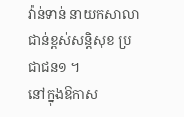វ៉ាន់ទាន់ នាយកសាលាជាន់ខ្ពស់សន្តិសុខ ប្រជាជន១ ។
នៅក្នុងឱកាស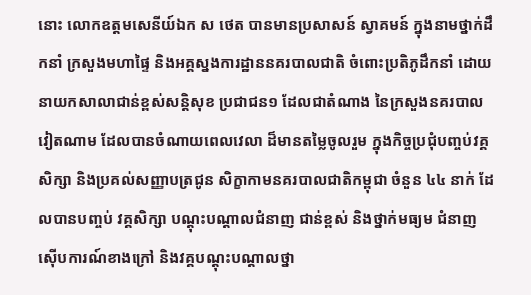នោះ លោកឧត្តមសេនីយ៍ឯក ស ថេត បានមានប្រសាសន៍ ស្វាគមន៍ ក្នុងនាមថ្នាក់ដឹកនាំ ក្រសួងមហាផ្ទៃ និងអគ្គស្នងការដ្ឋាននគរបាលជាតិ ចំពោះប្រតិភូដឹកនាំ ដោយនាយកសាលាជាន់ខ្ពស់សន្តិសុខ ប្រជាជន១ ដែលជាតំណាង នៃក្រសួងនគរបាល វៀតណាម ដែលបានចំណាយពេលវេលា ដ៏មានតម្លៃចូលរួម ក្នុងកិច្ចប្រជុំបញ្ចប់វគ្គសិក្សា និងប្រគល់សញ្ញាបត្រជូន សិក្ខាកាមនគរបាលជាតិកម្ពុជា ចំនួន ៤៤ នាក់ ដែលបានបញ្ចប់ វគ្គសិក្សា បណ្តុះបណ្តាលជំនាញ ជាន់ខ្ពស់ និងថ្នាក់មធ្យម ជំនាញស៊ើបការណ៍ខាងក្រៅ និងវគ្គបណ្តុះបណ្តាលថ្នា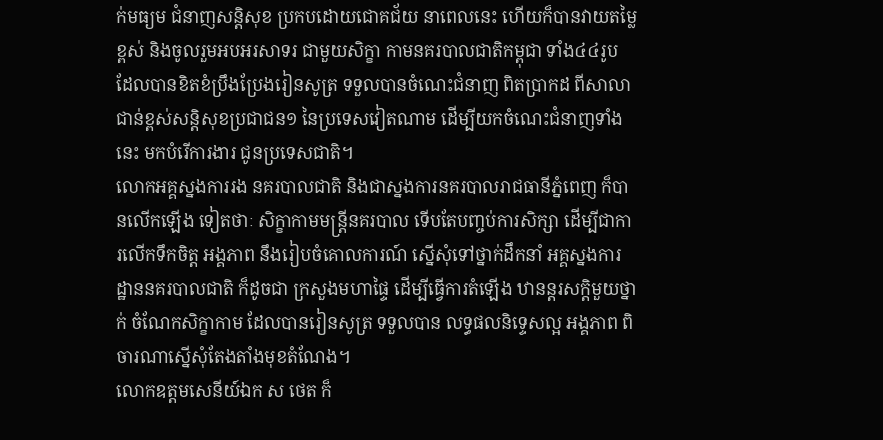ក់មធ្យម ជំនាញសន្តិសុខ ប្រកបដោយជោគជ័យ នាពេលនេះ ហើយក៏បានវាយតម្លៃខ្ពស់ និងចូលរួមអបអរសាទរ ជាមួយសិក្ខា កាមនគរបាលជាតិកម្ពុជា ទាំង៤៤រូប ដែលបានខិតខំប្រឹងប្រែងរៀនសូត្រ ទទួលបានចំណេះជំនាញ ពិតប្រាកដ ពីសាលាជាន់ខ្ពស់សន្តិសុខប្រជាជន១ នៃប្រទេសវៀតណាម ដើម្បីយកចំណេះជំនាញទាំងនេះ មកបំរើការងារ ជូនប្រទេសជាតិ។
លោកអគ្គស្នងការរង នគរបាលជាតិ និងជាស្នងការនគរបាលរាជធានីភ្នំពេញ ក៏បានលើកឡើង ទៀតថាៈ សិក្ខាកាមមន្ត្រីនគរបាល ទើបតែបញ្ចប់ការសិក្សា ដើម្បីជាការលើកទឹកចិត្ត អង្គភាព នឹងរៀបចំគោលការណ៍ ស្នើសុំទៅថ្នាក់ដឹកនាំ អគ្គស្នងការដ្ឋាននគរបាលជាតិ ក៏ដូចជា ក្រសួងមហាផ្ទៃ ដើម្បីធ្វើការតំឡើង ឋានន្តរសក្តិមួយថ្នាក់ ចំណែកសិក្ខាកាម ដែលបានរៀនសូត្រ ទទួលបាន លទ្ធផលនិទ្ទេសល្អ អង្គភាព ពិចារណាស្នើសុំតែងតាំងមុខតំណែង។
លោកឧត្តមសេនីយ៍ឯក ស ថេត ក៏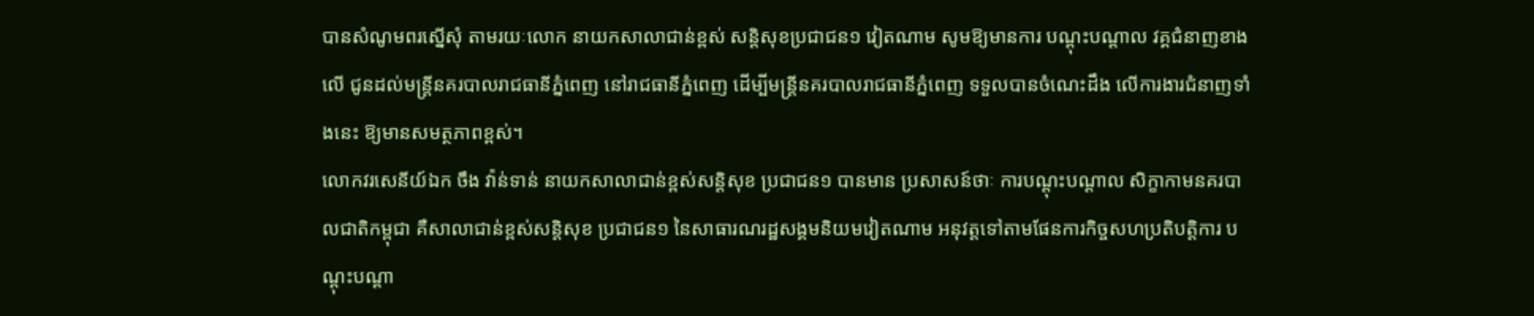បានសំណូមពរស្នើសុំ តាមរយៈលោក នាយកសាលាជាន់ខ្ពស់ សន្តិសុខប្រជាជន១ វៀតណាម សូមឱ្យមានការ បណ្តុះបណ្តាល វគ្គជំនាញខាងលើ ជូនដល់មន្ត្រីនគរបាលរាជធានីភ្នំពេញ នៅរាជធានីភ្នំពេញ ដើម្បីមន្ត្រីនគរបាលរាជធានីភ្នំពេញ ទទួលបានចំណេះដឹង លើការងារជំនាញទាំងនេះ ឱ្យមានសមត្ថភាពខ្ពស់។
លោកវរសេនីយ៍ឯក ចឹង វ៉ាន់ទាន់ នាយកសាលាជាន់ខ្ពស់សន្តិសុខ ប្រជាជន១ បានមាន ប្រសាសន៍ថាៈ ការបណ្តុះបណ្តាល សិក្ខាកាមនគរបាលជាតិកម្ពុជា គឺសាលាជាន់ខ្ពស់សន្តិសុខ ប្រជាជន១ នៃសាធារណរដ្ឋសង្គមនិយមវៀតណាម អនុវត្តទៅតាមផែនការកិច្ចសហប្រតិបត្តិការ បណ្តុះបណ្តា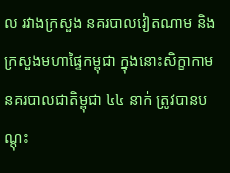ល រវាងក្រសួង នគរបាលវៀតណាម និងក្រសួងមហាផ្ទៃកម្ពុជា ក្នុងនោះសិក្ខាកាម នគរបាលជាតិម្ពុជា ៤៤ នាក់ ត្រូវបានបណ្តុះ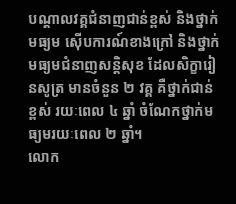បណ្តាលវគ្គជំនាញជាន់ខ្ពស់ និងថ្នាក់មធ្យម ស៊ើបការណ៍ខាងក្រៅ និងថ្នាក់មធ្យមជំនាញសន្តិសុខ ដែលសិក្ខារៀនសូត្រ មានចំនួន ២ វគ្គ គឺថ្នាក់ជាន់ខ្ពស់ រយៈពេល ៤ ឆ្នាំ ចំណែកថ្នាក់មធ្យមរយៈពេល ២ ឆ្នាំ។
លោក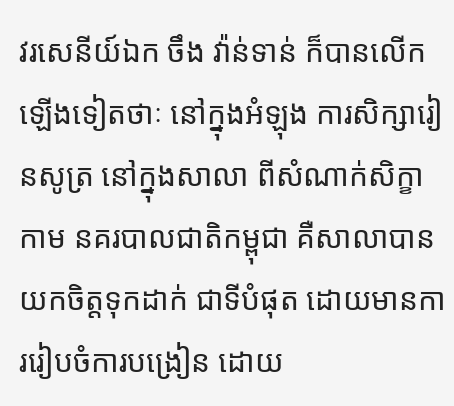វរសេនីយ៍ឯក ចឹង វ៉ាន់ទាន់ ក៏បានលើកឡើងទៀតថាៈ នៅក្នុងអំឡុង ការសិក្សារៀនសូត្រ នៅក្នុងសាលា ពីសំណាក់សិក្ខាកាម នគរបាលជាតិកម្ពុជា គឺសាលាបានយកចិត្តទុកដាក់ ជាទីបំផុត ដោយមានការរៀបចំការបង្រៀន ដោយ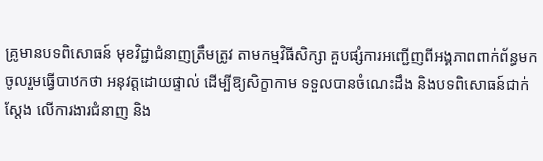គ្រូមានបទពិសោធន៍ មុខវិជ្ជាជំនាញត្រឹមត្រូវ តាមកម្មវិធីសិក្សា គួបផ្សំការអញ្ជើញពីអង្គភាពពាក់ព័ន្ធមកចូលរួមធ្វើបាឋកថា អនុវត្តដោយផ្ទាល់ ដើម្បីឱ្យសិក្ខាកាម ទទួលបានចំណេះដឹង និងបទពិសោធន៍ជាក់ស្តែង លើការងារជំនាញ និង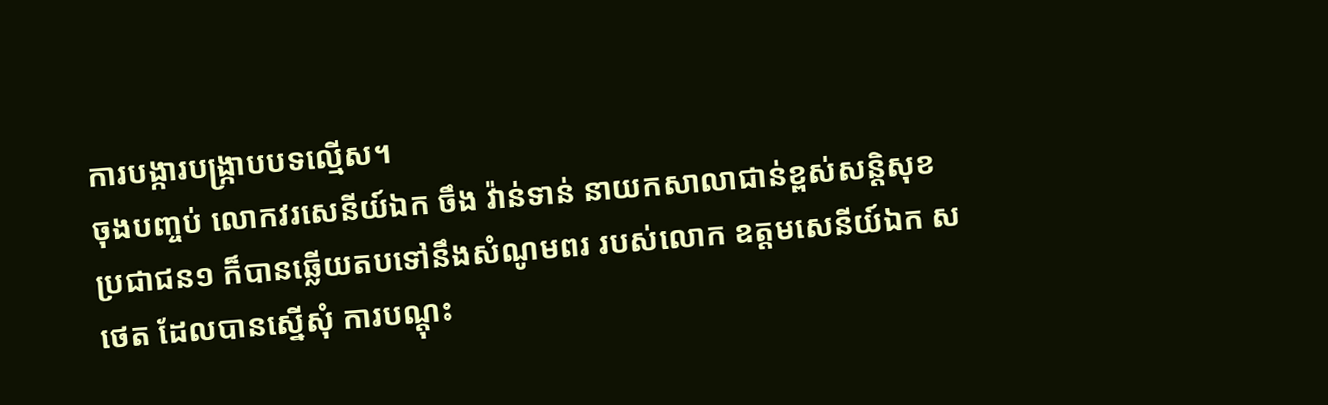ការបង្ការបង្ក្រាបបទល្មើស។
ចុងបញ្ចប់ លោកវរសេនីយ៍ឯក ចឹង វ៉ាន់ទាន់ នាយកសាលាជាន់ខ្ពស់សន្តិសុខ ប្រជាជន១ ក៏បានឆ្លើយតបទៅនឹងសំណូមពរ របស់លោក ឧត្តមសេនីយ៍ឯក ស ថេត ដែលបានស្នើសុំ ការបណ្តុះ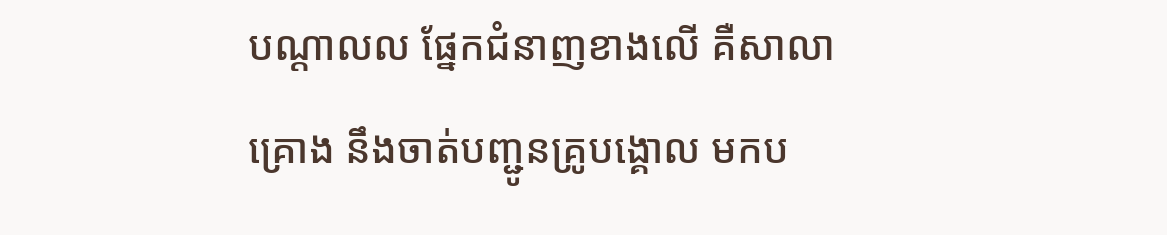បណ្តាលល ផ្នែកជំនាញខាងលើ គឺសាលា គ្រោង នឹងចាត់បញ្ជូនគ្រូបង្គោល មកប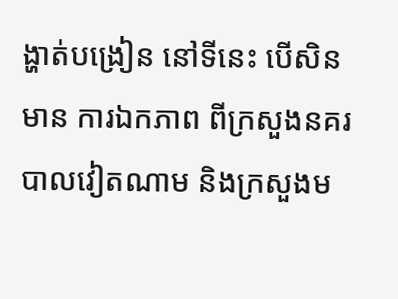ង្ហាត់បង្រៀន នៅទីនេះ បើសិនមាន ការឯកភាព ពីក្រសួងនគរបាលវៀតណាម និងក្រសួងម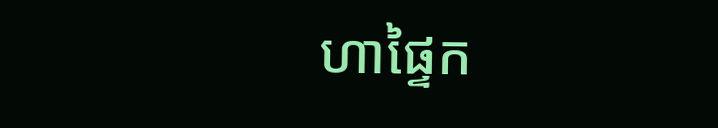ហាផ្ទៃក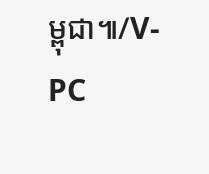ម្ពុជា៕/V-PC